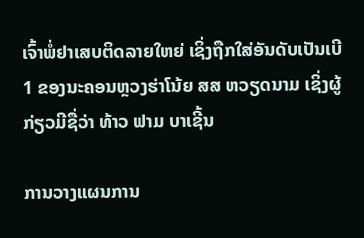ເຈົ້າພໍ່ຢາເສບຕິດລາຍໃຫຍ່ ເຊິ່ງຖືກໃສ່ອັນດັບເປັນເບີ 1 ຂອງນະຄອນຫຼວງຮ່າໂນ້ຍ ສສ ຫວຽດນາມ ເຊິ່ງຜູ້ກ່ຽວມີຊື່ວ່າ ທ້າວ ຟາມ ບາເຊີ້ນ

ການວາງແຜນການ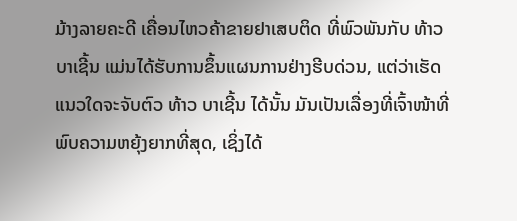ມ້າງລາຍຄະດີ ເຄື່ອນໄຫວຄ້າຂາຍຢາເສບຕິດ ທີ່ພົວພັນກັບ ທ້າວ ບາເຊີ້ນ ແມ່ນໄດ້ຮັບການຂຶ້ນແຜນການຢ່າງຮີບດ່ວນ, ແຕ່ວ່າເຮັດແນວໃດຈະຈັບຕົວ ທ້າວ ບາເຊີ້ນ ໄດ້ນັ້ນ ມັນເປັນເລື່ອງທີ່ເຈົ້າໜ້າທີ່ພົບຄວາມຫຍຸ້ງຍາກທີ່ສຸດ, ເຊິ່ງໄດ້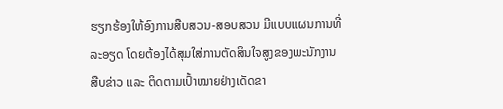ຮຽກຮ້ອງໃຫ້ອົງການສືບສວນ-ສອບສວນ ມີແບບແຜນການທີ່ລະອຽດ ໂດຍຕ້ອງໄດ້ສຸມໃສ່ການຕັດສິນໃຈສູງຂອງພະນັກງານສືບຂ່າວ ແລະ ຕິດຕາມເປົ້າໝາຍຢ່າງເດັດຂາ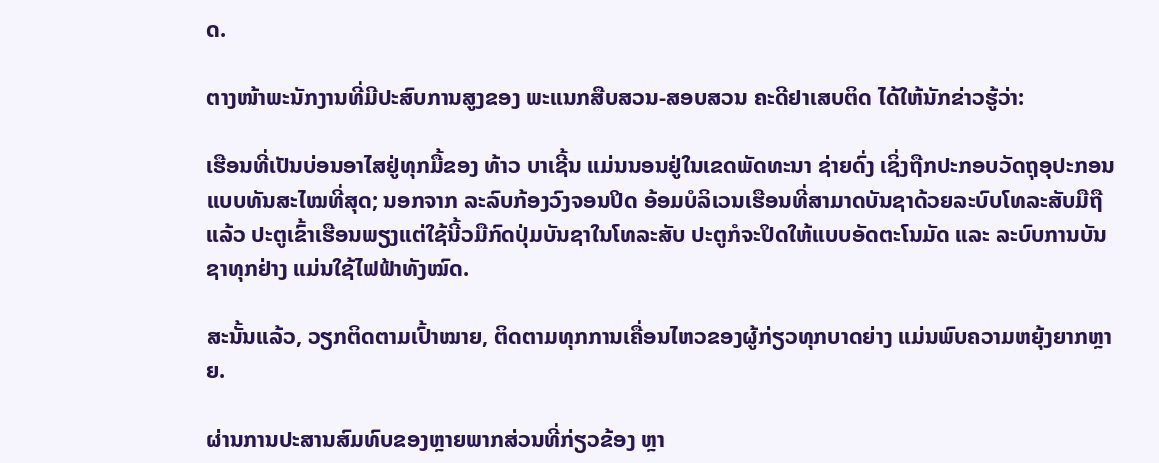ດ.

ຕາງໜ້າພະນັກງານທີ່ມີປະສົບການສູງຂອງ ພະແນກສືບສວນ-ສອບສວນ ຄະດີຢາເສບຕິດ ໄດ້ໃຫ້ນັກຂ່າວຮູ້ວ່າ:

ເຮືອນທີ່ເປັນບ່ອນອາໄສຢູ່ທຸກມື້ຂອງ ທ້າວ ບາເຊີ້ນ ແມ່ນນອນຢູ່ໃນເຂດພັດທະນາ ຊ່າຍດົ່ງ ເຊິ່ງຖືກປະກອບວັດຖຸອຸປະກອນແບບທັນສະໄໝທີ່ສຸດ; ນອກຈາກ ລະລົບກ້ອງວົງຈອນປິດ ອ້ອມບໍລິເວນເຮືອນທີ່ສາມາດບັນຊາດ້ວຍລະບົບໂທລະສັບມືຖືແລ້ວ ປະຕູເຂົ້າເຮືອນພຽງແຕ່ໃຊ້ນີ້ວມືກົດປຸ່ມບັນຊາໃນໂທລະສັບ ປະຕູກໍຈະປິດໃຫ້ແບບອັດຕະໂນມັດ ແລະ ລະບົບການບັນຊາທຸກຢ່າງ ແມ່ນໃຊ້ໄຟຟ້າທັງໝົດ.

ສະນັ້ນແລ້ວ, ວຽກຕິດຕາມເປົ້າໝາຍ, ຕິດຕາມທຸກການເຄື່ອນໄຫວຂອງຜູ້ກ່ຽວທຸກບາດຍ່າງ ແມ່ນພົບຄວາມຫຍຸ້ງຍາກຫຼາຍ.

ຜ່ານການປະສານສົມທົບຂອງຫຼາຍພາກສ່ວນທີ່ກ່ຽວຂ້ອງ ຫຼາ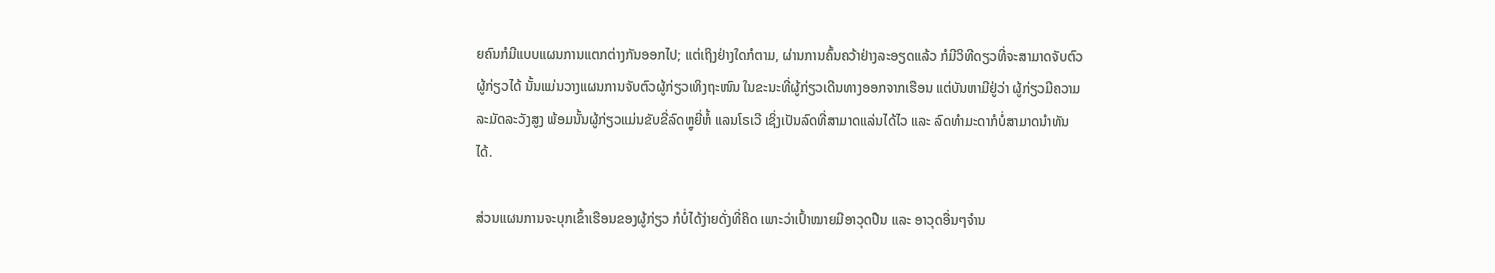ຍຄົນກໍມີແບບແຜນການແຕກຕ່າງກັນອອກໄປ; ແຕ່ເຖິງຢ່າງໃດກໍຕາມ, ຜ່ານການຄົ້ນຄວ້າຢ່າງລະອຽດແລ້ວ ກໍມີວິທີດຽວທີ່ຈະສາມາດຈັບຕົວຜູ້ກ່ຽວໄດ້ ນັ້ນແມ່ນວາງແຜນການຈັບຕົວຜູ້ກ່ຽວເທິງຖະໜົນ ໃນຂະນະທີ່ຜູ້ກ່ຽວເດີນທາງອອກຈາກເຮືອນ ແຕ່ບັນຫາມີຢູ່ວ່າ ຜູ້ກ່ຽວມີຄວາມລະມັດລະວັງສູງ ພ້ອມນັ້ນຜູ້ກ່ຽວແມ່ນຂັບຂີ່ລົດຫຼູຍີ່ຫໍ້ ແລນໂຣເວີ ເຊິ່ງເປັນລົດທີ່ສາມາດແລ່ນໄດ້ໄວ ແລະ ລົດທຳມະດາກໍບໍ່ສາມາດນຳທັນໄດ້.

ສ່ວນແຜນການຈະບຸກເຂົ້າເຮືອນຂອງຜູ້ກ່ຽວ ກໍບໍ່ໄດ້ງ່າຍດັ່ງທີ່ຄິດ ເພາະວ່າເປົ້າໝາຍມີອາວຸດປືນ ແລະ ອາວຸດອື່ນໆຈຳນ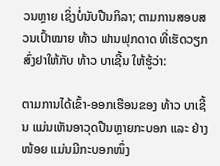ວນຫຼາຍ ເຊິ່ງບໍ່ນັບປືນກິລາ; ຕາມການສອບສວນເປົ້າໝາຍ ທ້າວ ຟານຟຸກດາດ ທີ່ເຮັດວຽກສົ່ງຢາໃຫ້ກັບ ທ້າວ ບາເຊີ້ນ ໃຫ້ຮູ້ວ່າ:

ຕາມການໄດ້ເຂົ້າ-ອອກເຮືອນຂອງ ທ້າວ ບາເຊີ້ນ ແມ່ນເຫັນອາວຸດປືນຫຼາຍກະບອກ ແລະ ຢ່າງໜ້ອຍ ແມ່ນມີກະບອກໜຶ່ງ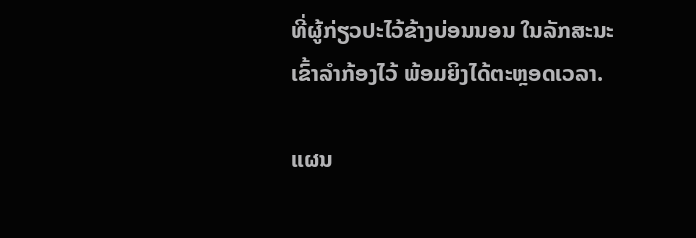ທີ່ຜູ້ກ່ຽວປະໄວ້ຂ້າງບ່ອນນອນ ໃນລັກສະນະເຂົ້າລຳກ້ອງໄວ້ ພ້ອມຍິງໄດ້ຕະຫຼອດເວລາ.

ແຜນ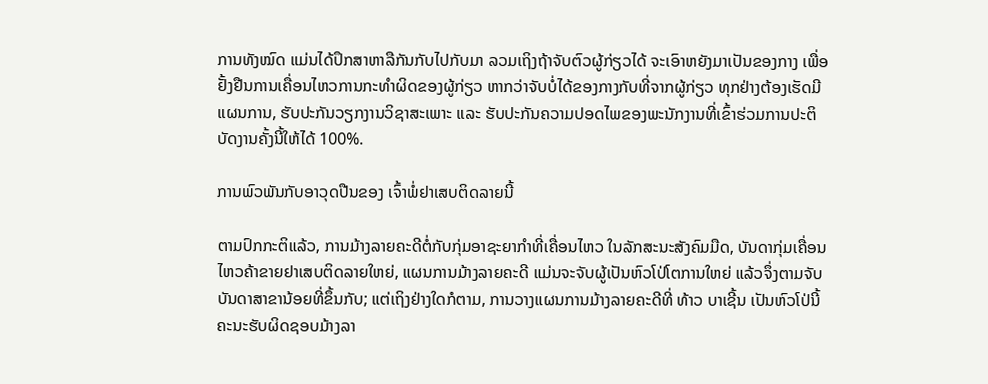ການທັງໝົດ ແມ່ນໄດ້ປຶກສາຫາລືກັນກັບໄປກັບມາ ລວມເຖິງຖ້າຈັບຕົວຜູ້ກ່ຽວໄດ້ ຈະເອົາຫຍັງມາເປັນຂອງກາງ ເພື່ອຢັ້ງຢືນການເຄື່ອນໄຫວການກະທຳຜິດຂອງຜູ້ກ່ຽວ ຫາກວ່າຈັບບໍ່ໄດ້ຂອງກາງກັບທີ່ຈາກຜູ້ກ່ຽວ ທຸກຢ່າງຕ້ອງເຮັດມີແຜນການ, ຮັບປະກັນວຽກງານວິຊາສະເພາະ ແລະ ຮັບປະກັນຄວາມປອດໄພຂອງພະນັກງານທີ່ເຂົ້າຮ່ວມການປະຕິບັດງານຄັ້ງນີ້ໃຫ້ໄດ້ 100%.

ການພົວພັນກັບອາວຸດປືນຂອງ ເຈົ້າພໍ່ຢາເສບຕິດລາຍນີ້

ຕາມປົກກະຕິແລ້ວ, ການມ້າງລາຍຄະດີຕໍ່ກັບກຸ່ມອາຊະຍາກຳທີ່ເຄື່ອນໄຫວ ໃນລັກສະນະສັງຄົມມືດ, ບັນດາກຸ່ມເຄື່ອນໄຫວຄ້າຂາຍຢາເສບຕິດລາຍໃຫຍ່, ແຜນການມ້າງລາຍຄະດີ ແມ່ນຈະຈັບຜູ້ເປັນຫົວໂປ່ໂຕການໃຫຍ່ ແລ້ວຈຶ່ງຕາມຈັບບັນດາສາຂານ້ອຍທີ່ຂຶ້ນກັບ; ແຕ່ເຖິງຢ່າງໃດກໍຕາມ, ການວາງແຜນການມ້າງລາຍຄະດີທີ່ ທ້າວ ບາເຊີ້ນ ເປັນຫົວໂປ່ນີ້ ຄະນະຮັບຜິດຊອບມ້າງລາ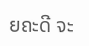ຍຄະດີ ຈະ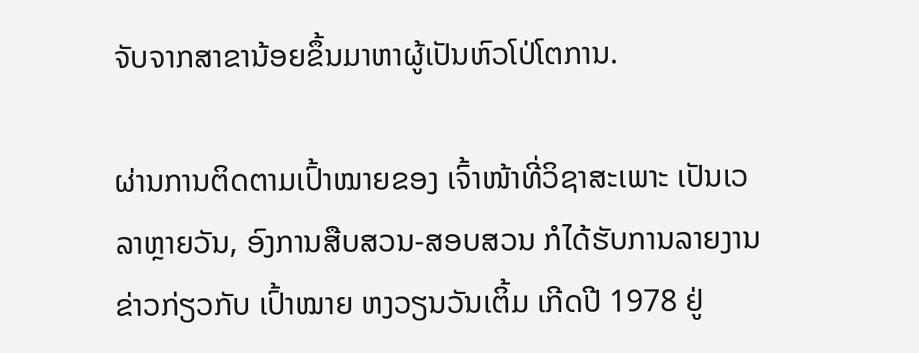ຈັບຈາກສາຂານ້ອຍຂຶ້ນມາຫາຜູ້ເປັນຫົວໂປ່ໂຕການ.

ຜ່ານການຕິດຕາມເປົ້າໝາຍຂອງ ເຈົ້າໜ້າທີ່ວິຊາສະເພາະ ເປັນເວລາຫຼາຍວັນ, ອົງການສືບສວນ-ສອບສວນ ກໍໄດ້ຮັບການລາຍງານຂ່າວກ່ຽວກັບ ເປົ້າໝາຍ ຫງວຽນວັນເຕິ້ມ ເກີດປີ 1978 ຢູ່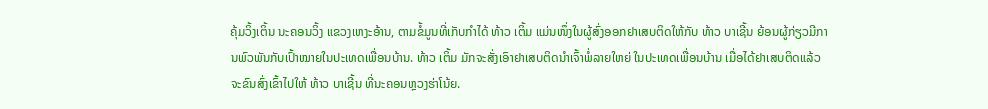ຄຸ້ມວິ້ງເຕິ້ນ ນະຄອນວິ້ງ ແຂວງເຫງະອ້ານ, ຕາມຂໍ້ມູນທີ່ເກັບກຳໄດ້ ທ້າວ ເຕິ້ມ ແມ່ນໜຶ່ງໃນຜູ້ສົ່ງອອກຢາເສບຕິດໃຫ້ກັບ ທ້າວ ບາເຊີ້ນ ຍ້ອນຜູ້ກ່ຽວມີການພົວພັນກັບເປົ້າໝາຍໃນປະເທດເພື່ອນບ້ານ. ທ້າວ ເຕິ້ມ ມັກຈະສັ່ງເອົາຢາເສບຕິດນຳເຈົ້າພໍ່ລາຍໃຫຍ່ ໃນປະເທດເພື່ອນບ້ານ ເມື່ອໄດ້ຢາເສບຕິດແລ້ວ ຈະຂົນສົ່ງເຂົ້າໄປໃຫ້ ທ້າວ ບາເຊີ້ນ ທີ່ນະຄອນຫຼວງຮ່າໂນ້ຍ.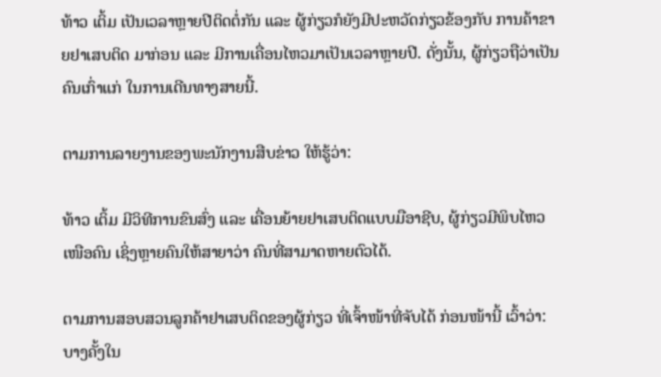ທ້າວ ເຕິ້ມ ເປັນເວລາຫຼາຍປີຕິດຕໍ່ກັນ ແລະ ຜູ້ກ່ຽວກໍຍັງມີປະຫວັດກ່ຽວຂ້ອງກັບ ການຄ້າຂາຍຢາເສບຕິດ ມາກ່ອນ ແລະ ມີການເຄື່ອນໄຫວມາເປັນເວລາຫຼາຍປີ. ດັ່ງນັ້ນ, ຜູ້ກ່ຽວຖືວ່າເປັນຄົນເກົ່າແກ່ ໃນການເດີນທາງສາຍນີ້.

ຕາມການລາຍງານຂອງພະນັກງານສືບຂ່າວ ໃຫ້ຮູ້ວ່າ:

ທ້າວ ເຕິ້ມ ມີວິທີການຂົນສົ່ງ ແລະ ເຄື່ອນຍ້າຍຢາເສບຕິດແບບມືອາຊີບ, ຜູ້ກ່ຽວມີພິບໄຫວເໜືອຄົນ ເຊິ່ງຫຼາຍຄົນໃຫ້ສາຍາວ່າ ຄົນທີ່ສາມາດຫາຍຕົວໄດ້.

ຕາມການສອບສວນລູກຄ້າຢາເສບຕິດຂອງຜູ້ກ່ຽວ ທີ່ເຈົ້າໜ້າທີ່ຈັບໄດ້ ກ່ອນໜ້ານີ້ ເວົ້າວ່າ: ບາງຄັ້ງໃນ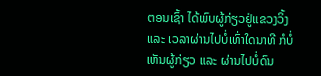ຕອນເຊົ້າ ໄດ້ພົບຜູ້ກ່ຽວຢູ່ແຂວງວິ້ງ ແລະ ເວລາຜ່ານໄປບໍ່ເທົ່າໃດນາທີ ກໍບໍ່ເຫັນຜູ້ກ່ຽວ ແລະ ຜ່ານໄປບໍ່ດົນ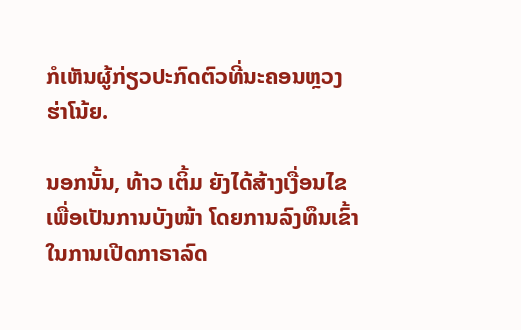ກໍເຫັນຜູ້ກ່ຽວປະກົດຕົວທີ່ນະຄອນຫຼວງຮ່າໂນ້ຍ.

ນອກນັ້ນ, ທ້າວ ເຕິ້ມ ຍັງໄດ້ສ້າງເງື່ອນໄຂເພື່ອເປັນການບັງໜ້າ ໂດຍການລົງທຶນເຂົ້າໃນການເປີດກາຣາລົດ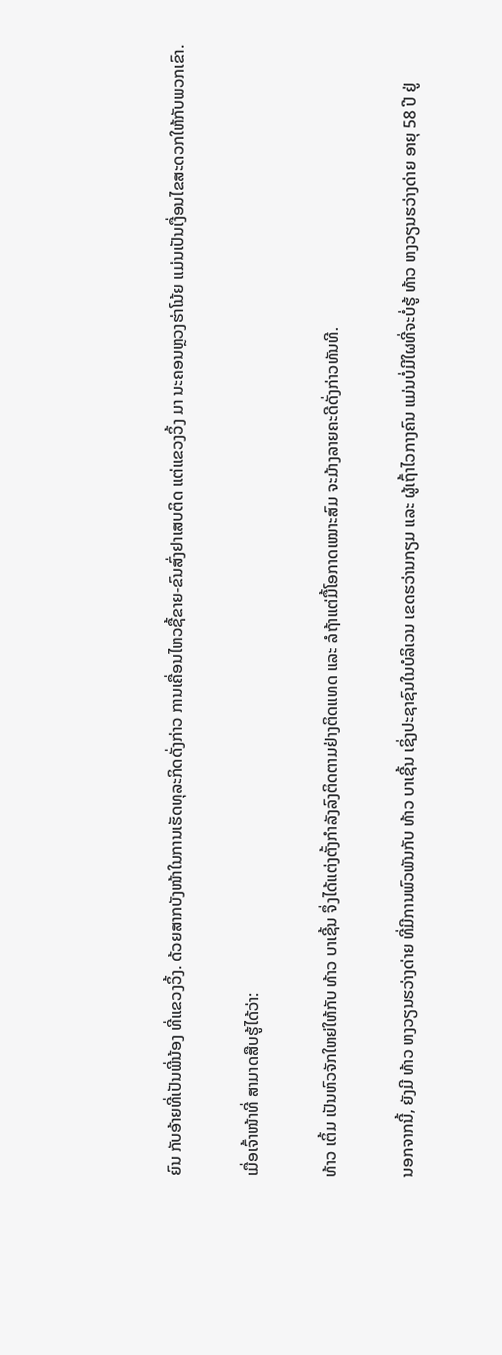ຍົນ ກັບອ້າຍທີ່ເປັນພີ່ນ້ອງ ທີ່ແຂວງວິ້ງ. ດ້ວຍສາກບັງໜ້າໃນການເຮັດທຸລະກິດດັ່ງກ່າວ ການເຄື່ອນໄຫວຊື້ຂາຍ-ຂົນສົ່ງຢາເສບຕິດ ແຕ່ແຂວງວິ້ງ ມາ ນະຄອນຫຼວງຮ່າໂນ້ຍ ແມ່ນເປັນເງື່ອນໄຂສະດວກໃຫ້ກັບພວກເຂົາ.

ເມື່ອເຈົ້າໜ້າທີ່ ສາມາດສືບຮູ້ໄດ້ວ່າ:

ທ້າວ ເຕິ້ມ ເປັນຫົວຈັກໃຫຍ່ໃຫ້ກັບ ທ້າວ ບາເຊີ້ນ ຈຶ່ງໄດ້ແຕ່ງຕັ້ງກໍາລັງລົງຕິດຕາມຢ່າງຕິດແທດ ແລະ ລໍຖ້າແຕ່ມື້ໂອກາດເໝາະສົມ ຈະມ້າງລາຍຄະດີດັ່ງກ່າວທັນທີ.

ນອກຈາກນີ້, ຍັງມີ ທ້າວ ຫງວຽນຮວ່າງດ່າຍ ທີ່ມີການພົວພັນກັບ ທ້າວ ບາເຊີ້ນ ເຊິ່ງປະຊາຊົນໃນບໍລິເວນ ເຂດຮວ່ານກຽມ ແລະ ຜູ້ເຖົ້າໄວກາງຄົນ ແມ່ນບໍ່ມີໃຜທີ່ຈະບໍ່ຮູ້ ທ້າວ ຫງວຽນຮວ່າງດ່າຍ ອາຍຸ 58 ປີ ຢູ່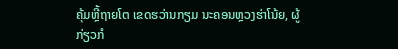ຄຸ້ມຫຼີ້ຖາຍໂຕ ເຂດຮວ່ານກຽມ ນະຄອນຫຼວງຮ່າໂນ້ຍ, ຜູ້ກ່ຽວກໍ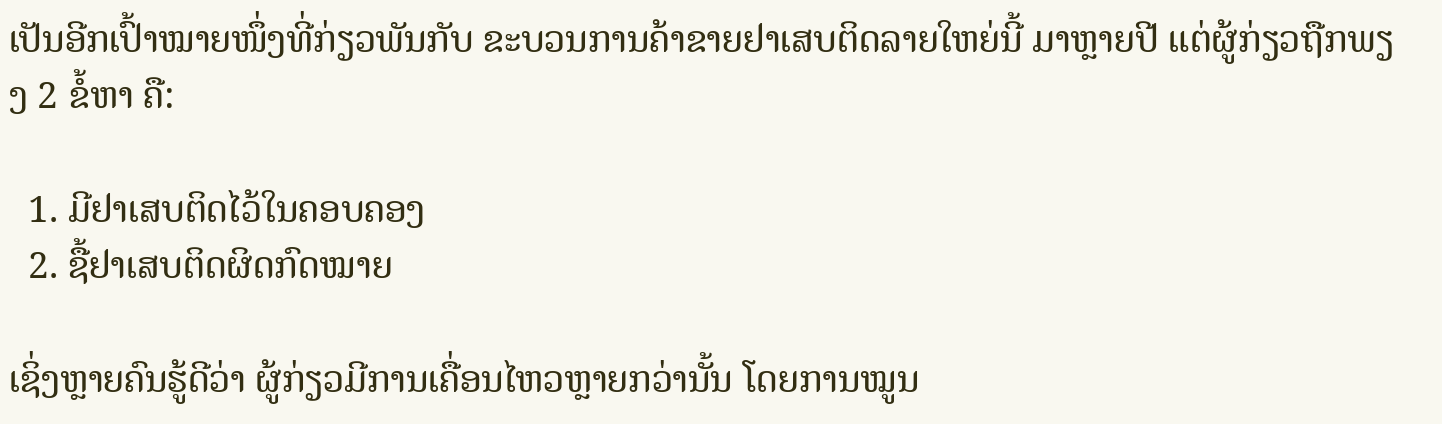ເປັນອີກເປົ້າໝາຍໜຶ່ງທີ່ກ່ຽວພັນກັບ ຂະບວນການຄ້າຂາຍຢາເສບຕິດລາຍໃຫຍ່ນີ້ ມາຫຼາຍປີ ແຕ່ຜູ້ກ່ຽວຖືກພຽງ 2 ຂໍ້ຫາ ຄື:

  1. ມີຢາເສບຕິດໄວ້ໃນຄອບຄອງ
  2. ຊື້ຢາເສບຕິດຜິດກົດໝາຍ

ເຊິ່ງຫຼາຍຄົນຮູ້ດີວ່າ ຜູ້ກ່ຽວມີການເຄື່ອນໄຫວຫຼາຍກວ່ານັ້ນ ໂດຍການໝູນ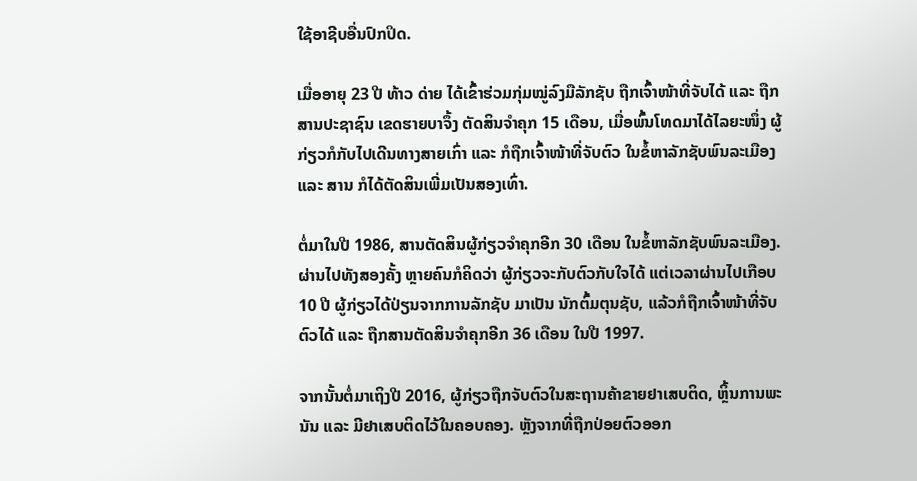ໃຊ້ອາຊີບອື່ນປົກປິດ.

ເມື່ອອາຍຸ 23 ປີ ທ້າວ ດ່າຍ ໄດ້ເຂົ້າຮ່ວມກຸ່ມໝູ່ລົງມືລັກຊັບ ຖືກເຈົ້າໜ້າທີ່ຈັບໄດ້ ແລະ ຖືກສານປະຊາຊົນ ເຂດຮາຍບາຈຶ້ງ ຕັດສິນຈໍາຄຸກ 15 ເດືອນ, ເມື່ອພົ້ນໂທດມາໄດ້ໄລຍະໜຶ່ງ ຜູ້ກ່ຽວກໍກັບໄປເດີນທາງສາຍເກົ່າ ແລະ ກໍຖືກເຈົ້າໜ້າທີ່ຈັບຕົວ ໃນຂໍ້ຫາລັກຊັບພົນລະເມືອງ ແລະ ສານ ກໍໄດ້ຕັດສິນເພີ່ມເປັນສອງເທົ່າ.

ຕໍ່ມາໃນປີ 1986, ສານຕັດສິນຜູ້ກ່ຽວຈໍາຄຸກອີກ 30 ເດືອນ ໃນຂໍ້ຫາລັກຊັບພົນລະເມືອງ. ຜ່ານໄປທັງສອງຄັ້ງ ຫຼາຍຄົນກໍຄິດວ່າ ຜູ້ກ່ຽວຈະກັບຕົວກັບໃຈໄດ້ ແຕ່ເວລາຜ່ານໄປເກືອບ 10 ປີ ຜູ້ກ່ຽວໄດ້ປ່ຽນຈາກການລັກຊັບ ມາເປັນ ນັກຕົ້ມຕຸນຊັບ, ແລ້ວກໍຖືກເຈົ້າໜ້າທີ່ຈັບຕົວໄດ້ ແລະ ຖືກສານຕັດສິນຈໍາຄຸກອີກ 36 ເດືອນ ໃນປີ 1997.

ຈາກນັ້ນຕໍ່ມາເຖິງປີ 2016, ຜູ້ກ່ຽວຖືກຈັບຕົວໃນສະຖານຄ້າຂາຍຢາເສບຕິດ, ຫຼິ້ນການພະນັນ ແລະ ມີຢາເສບຕິດໄວ້ໃນຄອບຄອງ. ຫຼັງຈາກທີ່ຖືກປ່ອຍຕົວອອກ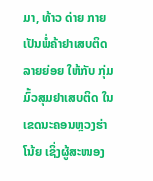ມາ, ທ້າວ ດ່າຍ ກາຍເປັນພໍ່ຄ້າຢາເສບຕິດລາຍຍ່ອຍ ໃຫ້ກັບ ກຸ່ມມົ້ວສຸມຢາເສບຕິດ ໃນເຂດນະຄອນຫຼວງຮ່າໂນ້ຍ ເຊິ່ງຜູ້ສະໜອງ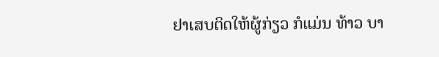ຢາເສບຕິດໃຫ້ຜູ້ກ່ຽວ ກໍແມ່ນ ທ້າວ ບາ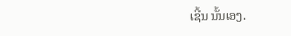ເຊີ້ນ ນັ້ນເອງ.